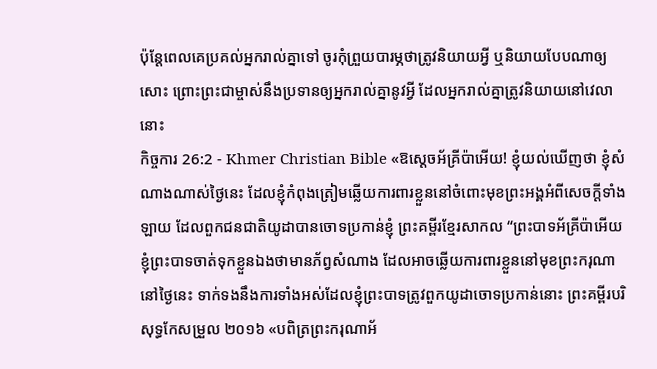ប៉ុន្ដែពេលគេប្រគល់អ្នករាល់គ្នាទៅ ចូរកុំព្រួយបារម្ភថាត្រូវនិយាយអ្វី ឬនិយាយបែបណាឲ្យសោះ ព្រោះព្រះជាម្ចាស់នឹងប្រទានឲ្យអ្នករាល់គ្នានូវអ្វី ដែលអ្នករាល់គ្នាត្រូវនិយាយនៅវេលានោះ
កិច្ចការ 26:2 - Khmer Christian Bible «ឱស្ដេចអ័គ្រីប៉ាអើយ! ខ្ញុំយល់ឃើញថា ខ្ញុំសំណាងណាស់ថ្ងៃនេះ ដែលខ្ញុំកំពុងត្រៀមឆ្លើយការពារខ្លួននៅចំពោះមុខព្រះអង្គអំពីសេចក្ដីទាំងឡាយ ដែលពួកជនជាតិយូដាបានចោទប្រកាន់ខ្ញុំ ព្រះគម្ពីរខ្មែរសាកល “ព្រះបាទអ័គ្រីប៉ាអើយ ខ្ញុំព្រះបាទចាត់ទុកខ្លួនឯងថាមានភ័ព្វសំណាង ដែលអាចឆ្លើយការពារខ្លួននៅមុខព្រះករុណានៅថ្ងៃនេះ ទាក់ទងនឹងការទាំងអស់ដែលខ្ញុំព្រះបាទត្រូវពួកយូដាចោទប្រកាន់នោះ ព្រះគម្ពីរបរិសុទ្ធកែសម្រួល ២០១៦ «បពិត្រព្រះករុណាអ័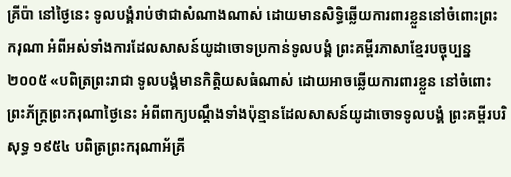គ្រីប៉ា នៅថ្ងៃនេះ ទូលបង្គំរាប់ថាជាសំណាងណាស់ ដោយមានសិទ្ធិឆ្លើយការពារខ្លួននៅចំពោះព្រះករុណា អំពីអស់ទាំងការដែលសាសន៍យូដាចោទប្រកាន់ទូលបង្គំ ព្រះគម្ពីរភាសាខ្មែរបច្ចុប្បន្ន ២០០៥ «បពិត្រព្រះរាជា ទូលបង្គំមានកិត្តិយសធំណាស់ ដោយអាចឆ្លើយការពារខ្លួន នៅចំពោះព្រះភ័ក្ត្រព្រះករុណាថ្ងៃនេះ អំពីពាក្យបណ្ដឹងទាំងប៉ុន្មានដែលសាសន៍យូដាចោទទូលបង្គំ ព្រះគម្ពីរបរិសុទ្ធ ១៩៥៤ បពិត្រព្រះករុណាអ័គ្រី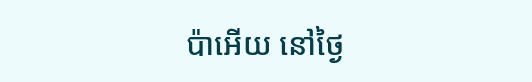ប៉ាអើយ នៅថ្ងៃ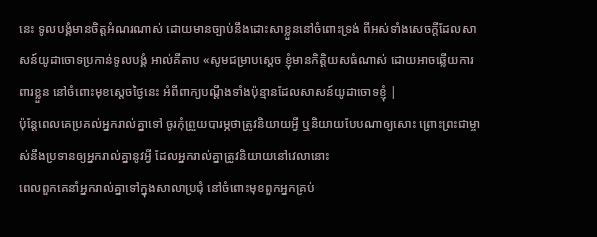នេះ ទូលបង្គំមានចិត្តអំណរណាស់ ដោយមានច្បាប់នឹងដោះសាខ្លួននៅចំពោះទ្រង់ ពីអស់ទាំងសេចក្ដីដែលសាសន៍យូដាចោទប្រកាន់ទូលបង្គំ អាល់គីតាប «សូមជម្រាបស្តេច ខ្ញុំមានកិត្ដិយសធំណាស់ ដោយអាចឆ្លើយការពារខ្លួន នៅចំពោះមុខស្តេចថ្ងៃនេះ អំពីពាក្យបណ្ដឹងទាំងប៉ុន្មានដែលសាសន៍យូដាចោទខ្ញុំ |
ប៉ុន្ដែពេលគេប្រគល់អ្នករាល់គ្នាទៅ ចូរកុំព្រួយបារម្ភថាត្រូវនិយាយអ្វី ឬនិយាយបែបណាឲ្យសោះ ព្រោះព្រះជាម្ចាស់នឹងប្រទានឲ្យអ្នករាល់គ្នានូវអ្វី ដែលអ្នករាល់គ្នាត្រូវនិយាយនៅវេលានោះ
ពេលពួកគេនាំអ្នករាល់គ្នាទៅក្នុងសាលាប្រជុំ នៅចំពោះមុខពួកអ្នកគ្រប់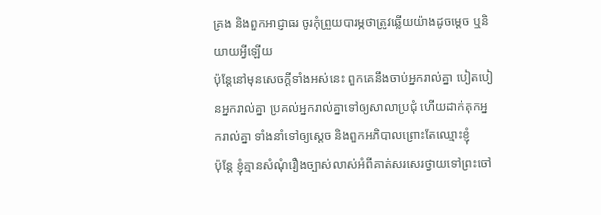គ្រង និងពួកអាជ្ញាធរ ចូរកុំព្រួយបារម្ភថាត្រូវឆ្លើយយ៉ាងដូចម្ដេច ឬនិយាយអ្វីឡើយ
ប៉ុន្ដែនៅមុនសេចក្ដីទាំងអស់នេះ ពួកគេនឹងចាប់អ្នករាល់គ្នា បៀតបៀនអ្នករាល់គ្នា ប្រគល់អ្នករាល់គ្នាទៅឲ្យសាលាប្រជុំ ហើយដាក់គុកអ្នករាល់គ្នា ទាំងនាំទៅឲ្យស្ដេច និងពួកអភិបាលព្រោះតែឈ្មោះខ្ញុំ
ប៉ុន្ដែ ខ្ញុំគ្មានសំណុំរឿងច្បាស់លាស់អំពីគាត់សរសេរថ្វាយទៅព្រះចៅ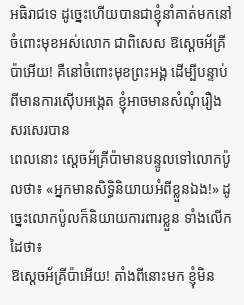អធិរាជទេ ដូច្នេះហើយបានជាខ្ញុំនាំគាត់មកនៅចំពោះមុខអស់លោក ជាពិសេស ឱស្ដេចអ័គ្រីប៉ាអើយ! គឺនៅចំពោះមុខព្រះអង្គ ដើម្បីបន្ទាប់ពីមានការស៊ើបអង្កេត ខ្ញុំអាចមានសំណុំរឿងសរសេរបាន
ពេលនោះ ស្ដេចអ័គ្រីប៉ាមានបន្ទូលទៅលោកប៉ូលថា៖ «អ្នកមានសិទ្ធិនិយាយអំពីខ្លួនឯង!» ដូច្នេះលោកប៉ូលក៏និយាយការពារខ្លួន ទាំងលើកដៃថា៖
ឱស្ដេចអ័គ្រីប៉ាអើយ! តាំងពីនោះមក ខ្ញុំមិន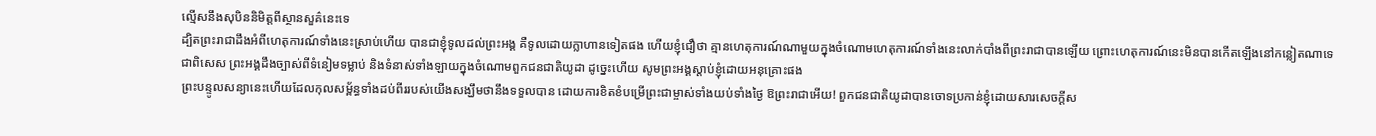ល្មើសនឹងសុបិននិមិត្ដពីស្ថានសួគ៌នេះទេ
ដ្បិតព្រះរាជាដឹងអំពីហេតុការណ៍ទាំងនេះស្រាប់ហើយ បានជាខ្ញុំទូលដល់ព្រះអង្គ គឺទូលដោយក្លាហានទៀតផង ហើយខ្ញុំជឿថា គ្មានហេតុការណ៍ណាមួយក្នុងចំណោមហេតុការណ៍ទាំងនេះលាក់បាំងពីព្រះរាជាបានឡើយ ព្រោះហេតុការណ៍នេះមិនបានកើតឡើងនៅកន្លៀតណាទេ
ជាពិសេស ព្រះអង្គដឹងច្បាស់ពីទំនៀមទម្លាប់ និងទំនាស់ទាំងឡាយក្នុងចំណោមពួកជនជាតិយូដា ដូច្នេះហើយ សូមព្រះអង្គស្ដាប់ខ្ញុំដោយអនុគ្រោះផង
ព្រះបន្ទូលសន្យានេះហើយដែលកុលសម្ព័ន្ធទាំងដប់ពីររបស់យើងសង្ឃឹមថានឹងទទួលបាន ដោយការខិតខំបម្រើព្រះជាម្ចាស់ទាំងយប់ទាំងថ្ងៃ ឱព្រះរាជាអើយ! ពួកជនជាតិយូដាបានចោទប្រកាន់ខ្ញុំដោយសារសេចក្ដីស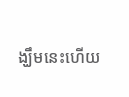ង្ឃឹមនេះហើយ